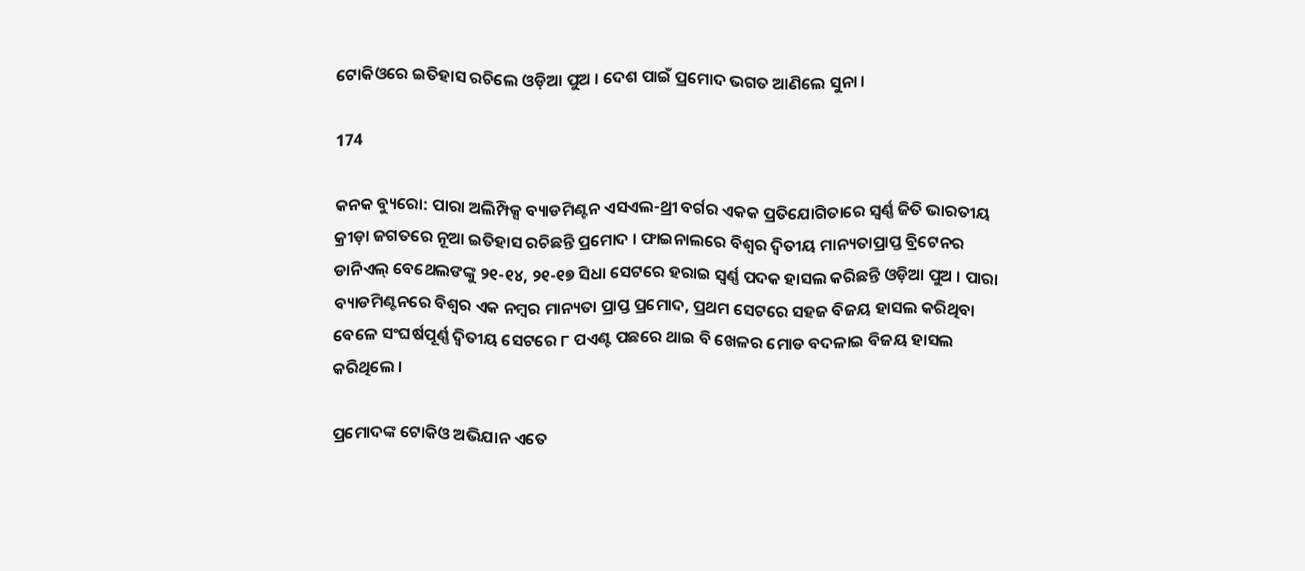ଟୋକିଓରେ ଇତିହାସ ରଚିଲେ ଓଡ଼ିଆ ପୁଅ । ଦେଶ ପାଇଁ ପ୍ରମୋଦ ଭଗତ ଆଣିଲେ ସୁନା ।

174

କନକ ବ୍ୟୁରୋ: ପାରା ଅଲିମ୍ପିକ୍ସ ବ୍ୟାଡମିଣ୍ଟନ ଏସଏଲ-ଥ୍ରୀ ବର୍ଗର ଏକକ ପ୍ରତିଯୋଗିତାରେ ସ୍ୱର୍ଣ୍ଣ ଜିତି ଭାରତୀୟ କ୍ରୀଡ଼ା ଜଗତରେ ନୂଆ ଇତିହାସ ରଚିଛନ୍ତି ପ୍ରମୋଦ । ଫାଇନାଲରେ ବିଶ୍ୱର ଦ୍ୱିତୀୟ ମାନ୍ୟତାପ୍ରାପ୍ତ ବ୍ରିଟେନର ଡାନିଏଲ୍ ବେଥେଲଙଙ୍କୁ ୨୧-୧୪, ୨୧-୧୭ ସିଧା ସେଟରେ ହରାଇ ସ୍ୱର୍ଣ୍ଣ ପଦକ ହାସଲ କରିଛନ୍ତି ଓଡ଼ିଆ ପୁଅ । ପାରା ବ୍ୟାଡମିଣ୍ଟନରେ ବିଶ୍ୱର ଏକ ନମ୍ବର ମାନ୍ୟତା ପ୍ରାପ୍ତ ପ୍ରମୋଦ, ପ୍ରଥମ ସେଟରେ ସହଜ ବିଜୟ ହାସଲ କରିଥିବା ବେଳେ ସଂଘର୍ଷପୂର୍ଣ୍ଣ ଦ୍ୱିତୀୟ ସେଟରେ ୮ ପଏଣ୍ଟ ପଛରେ ଥାଇ ବି ଖେଳର ମୋଡ ବଦଳାଇ ବିଜୟ ହାସଲ କରିଥିଲେ ।

ପ୍ରମୋଦଙ୍କ ଟୋକିଓ ଅଭିଯାନ ଏତେ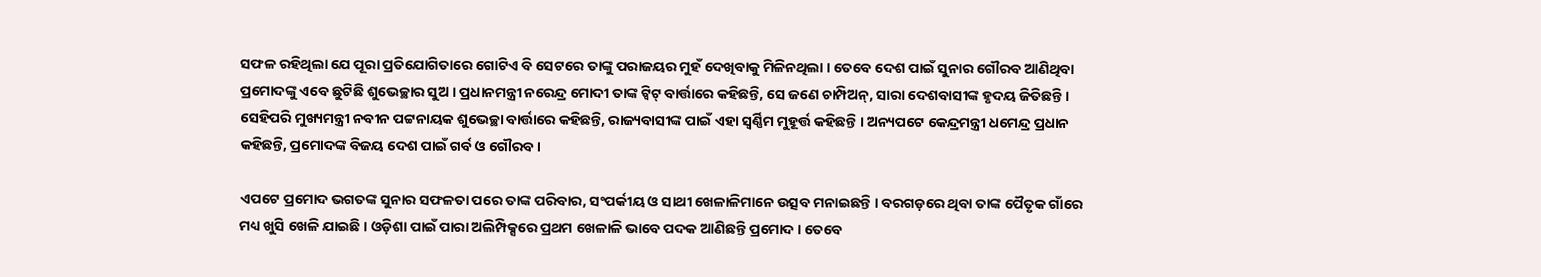ସଫଳ ରହିଥିଲା ଯେ ପୂରା ପ୍ରତିଯୋଗିତାରେ ଗୋଟିଏ ବି ସେଟରେ ତାଙ୍କୁ ପରାଜୟର ମୁହଁ ଦେଖିବାକୁ ମିଳିନଥିଲା । ତେବେ ଦେଶ ପାଇଁ ସୁନାର ଗୌରବ ଆଣିଥିବା ପ୍ରମୋଦଙ୍କୁ ଏବେ ଛୁଟିଛି ଶୁଭେଚ୍ଛାର ସୁଅ । ପ୍ରଧାନମନ୍ତ୍ରୀ ନରେନ୍ଦ୍ର ମୋଦୀ ତାଙ୍କ ଟ୍ୱିଟ୍ ବାର୍ତ୍ତାରେ କହିଛନ୍ତି, ସେ ଜଣେ ଚାମ୍ପିଅନ୍, ସାରା ଦେଶବାସୀଙ୍କ ହୃଦୟ ଜିତିଛନ୍ତି । ସେହିପରି ମୁଖ୍ୟମନ୍ତ୍ରୀ ନବୀନ ପଟ୍ଟନାୟକ ଶୁଭେଚ୍ଛା ବାର୍ତ୍ତାରେ କହିଛନ୍ତି, ରାଜ୍ୟବାସୀଙ୍କ ପାଇଁ ଏହା ସ୍ୱର୍ଣ୍ଣିମ ମୁହୂର୍ତ୍ତ କହିଛନ୍ତି । ଅନ୍ୟପଟେ କେନ୍ଦ୍ରମନ୍ତ୍ରୀ ଧମେନ୍ଦ୍ର ପ୍ରଧାନ କହିଛନ୍ତି, ପ୍ରମୋଦଙ୍କ ବିଜୟ ଦେଶ ପାଇଁ ଗର୍ବ ଓ ଗୌରବ ।

ଏପଟେ ପ୍ରମୋଦ ଭଗତଙ୍କ ସୁନାର ସଫଳତା ପରେ ତାଙ୍କ ପରିବାର, ସଂପର୍କୀୟ ଓ ସାଥୀ ଖେଳାଳିମାନେ ଉତ୍ସବ ମନାଇଛନ୍ତି । ବରଗଡ଼ରେ ଥିବା ତାଙ୍କ ପୈତୃକ ଗାଁରେ ମଧ୍ୟ ଖୁସି ଖେଳି ଯାଇଛି । ଓଡ଼ିଶା ପାଇଁ ପାରା ଅଲିମ୍ପିକ୍ସରେ ପ୍ରଥମ ଖେଳାଳି ଭାବେ ପଦକ ଆଣିଛନ୍ତି ପ୍ରମୋଦ । ତେବେ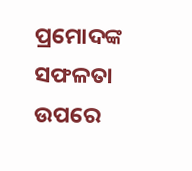ପ୍ରମୋଦଙ୍କ ସଫଳତା ଉପରେ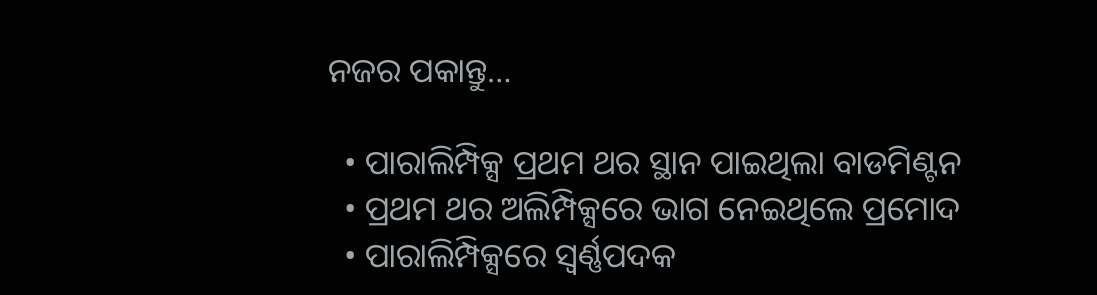ନଜର ପକାନ୍ତୁ…

  • ପାରାଲିମ୍ପିକ୍ସ ପ୍ରଥମ ଥର ସ୍ଥାନ ପାଇଥିଲା ବାଡମିଣ୍ଟନ
  • ପ୍ରଥମ ଥର ଅଲିମ୍ପିକ୍ସରେ ଭାଗ ନେଇଥିଲେ ପ୍ରମୋଦ
  • ପାରାଲିମ୍ପିକ୍ସରେ ସ୍ୱର୍ଣ୍ଣପଦକ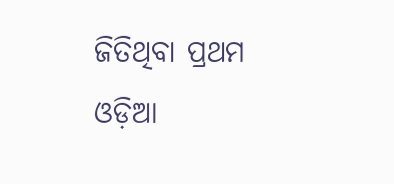ଜିତିଥିବା ପ୍ରଥମ ଓଡ଼ିଆ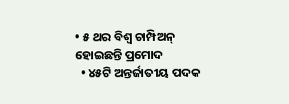• ୫ ଥର ବିଶ୍ୱ ଚାମ୍ପିଅନ୍ ହୋଇଛନ୍ତି ପ୍ରମୋଦ
  • ୪୫ଟି ଅନ୍ତର୍ଜାତୀୟ ପଦକ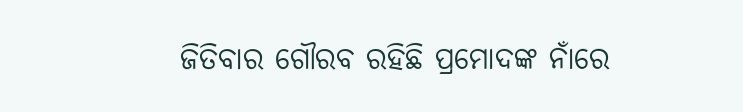ଜିତିବାର ଗୌରବ ରହିଛି ପ୍ରମୋଦଙ୍କ ନାଁରେ